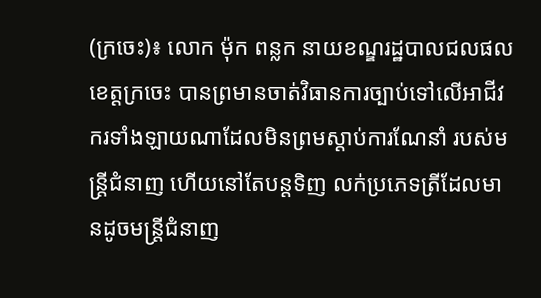(ក្រចេះ)៖ លោក ម៉ុក ពន្លក នាយខណ្ឌរដ្ឋបាលជលផល ខេត្តក្រចេះ បានព្រមានចាត់វិធានការច្បាប់ទៅលើអាជីវករទាំងឡាយណាដែលមិនព្រមស្ដាប់ការណែនាំ របស់មន្រ្តីជំនាញ ហើយនៅតែបន្តទិញ លក់ប្រភេទត្រីដែលមានដូចមន្ត្រីជំនាញ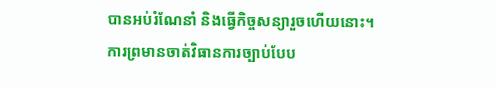បានអប់រំណែនាំ និងធ្វើកិច្ចសន្យារួចហើយនោះ។
ការព្រមានចាត់វិធានការច្បាប់បែប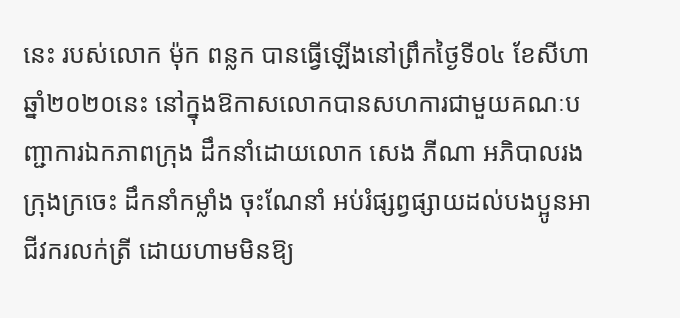នេះ របស់លោក ម៉ុក ពន្លក បានធ្វើឡើងនៅព្រឹកថ្ងៃទី០៤ ខែសីហា ឆ្នាំ២០២០នេះ នៅក្នុងឱកាសលោកបានសហការជាមួយគណៈបញ្ជាការឯកភាពក្រុង ដឹកនាំដោយលោក សេង ភីណា អភិបាលរងក្រុងក្រចេះ ដឹកនាំកម្លាំង ចុះណែនាំ អប់រំផ្សព្វផ្សាយដល់បងប្អូនអាជីវករលក់ត្រី ដោយហាមមិនឱ្យ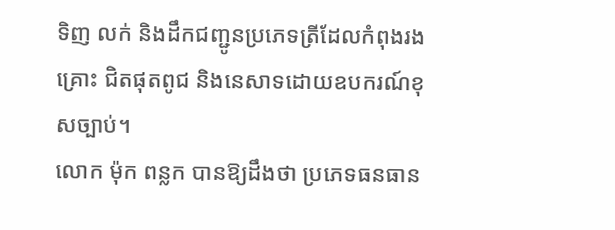ទិញ លក់ និងដឹកជញ្ជូនប្រភេទត្រីដែលកំពុងរងគ្រោះ ជិតផុតពូជ និងនេសាទដោយឧបករណ៍ខុសច្បាប់។
លោក ម៉ុក ពន្លក បានឱ្យដឹងថា ប្រភេទធនធាន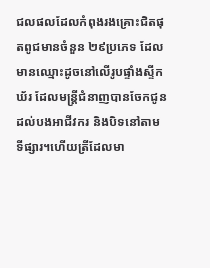ជលផលដែលកំពុងរងគ្រោះជិតផុតពូជមានចំនួន ២៩ប្រភេទ ដែលមានឈ្មោះដូចនៅលើរូបផ្ទាំងស្ទីកឃ័រ ដែលមន្រ្តីជំនាញបានចែកជូនដល់បងអាជីវករ និងបិទនៅតាមទីផ្សារ។ហើយត្រីដែលមា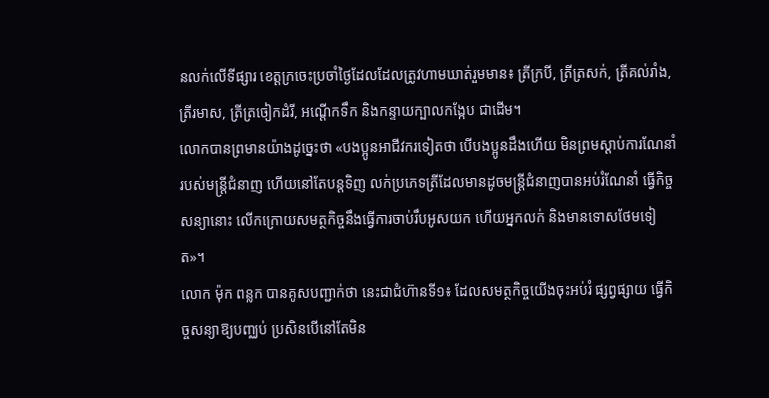នលក់លើទីផ្សារ ខេត្តក្រចេះប្រចាំថ្ងៃដែលដែលត្រូវហាមឃាត់រួមមាន៖ ត្រីក្របី, ត្រីត្រសក់, ត្រីគល់រាំង, ត្រីរមាស, ត្រីត្រចៀកដំរី, អណ្ដើកទឹក និងកន្ទាយក្បាលកង្កែប ជាដើម។
លោកបានព្រមានយ៉ាងដូច្នេះថា «បងប្អូនអាជីវករទៀតថា បើបងប្អូនដឹងហើយ មិនព្រមស្ដាប់ការណែនាំ របស់មន្រ្តីជំនាញ ហើយនៅតែបន្តទិញ លក់ប្រភេទត្រីដែលមានដូចមន្ត្រីជំនាញបានអប់រំណែនាំ ធ្វើកិច្ចសន្យានោះ លើកក្រោយសមត្ថកិច្ចនឹងធ្វើការចាប់រឹបអូសយក ហើយអ្នកលក់ និងមានទោសថែមទៀត»។
លោក ម៉ុក ពន្លក បានគូសបញ្ជាក់ថា នេះជាជំហ៊ានទី១៖ ដែលសមត្ថកិច្ចយើងចុះអប់រំ ផ្សព្វផ្សាយ ធ្វើកិច្ចសន្យាឱ្យបញ្ឈប់ ប្រសិនបើនៅតែមិន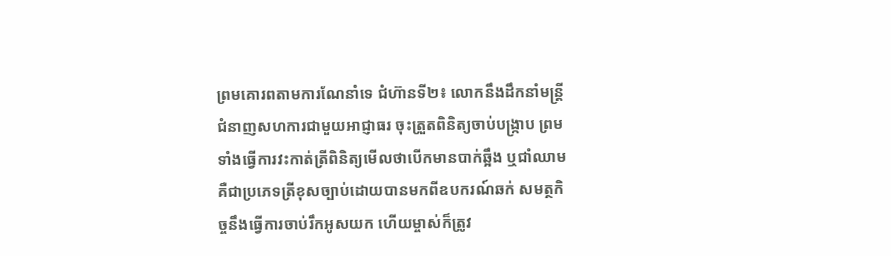ព្រមគោរពតាមការណែនាំទេ ជំហ៊ានទី២៖ លោកនឹងដឹកនាំមន្រ្តីជំនាញសហការជាមួយអាជ្ញាធរ ចុះត្រួតពិនិត្យចាប់បង្រ្កាប ព្រមទាំងធ្វើការវះកាត់ត្រីពិនិត្យមើលថាបើកមានបាក់ឆ្អឹង ឬជាំឈាម គឺជាប្រភេទត្រីខុសច្បាប់ដោយបានមកពីឧបករណ៍ឆក់ សមត្ថកិច្ចនឹងធ្វើការចាប់រឹកអូសយក ហើយម្ចាស់ក៏ត្រូវ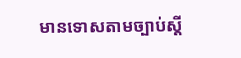មានទោសតាមច្បាប់ស្តី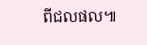ពីជលផល៕